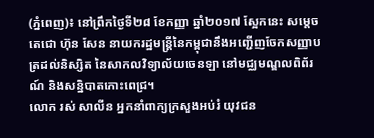(ភ្នំពេញ)៖ នៅព្រឹកថ្ងៃទី២៨ ខែកញ្ញា ឆ្នាំ២០១៧ ស្អែកនេះ សម្តេចតេជោ ហ៊ុន សែន នាយករដ្ឋមន្រ្តីនៃកម្ពុជានឹងអញ្ជើញចែកសញ្ញាបត្រដល់និស្សិត នៃសាកលវិទ្យាល័យចេនឡា នៅមជ្ឈមណ្ឌលពិព័រណ៍ និងសន្និបាតកោះពេជ្រ។
លោក រស់ សាលីន អ្នកនាំពាក្យក្រសួងអប់រំ យុវជន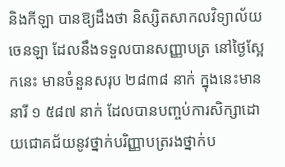និងកីឡា បានឱ្យដឹងថា និស្សិតសាកលវិទ្យាល័យចេនឡា ដែលនឹងទទួលបានសញ្ញាបត្រ នៅថ្ងៃស្អែកនេះ មានចំនួនសរុប ២៨៣៨ នាក់ ក្នុងនេះមាននារី ១ ៥៨៧ នាក់ ដែលបានបញ្ចប់ការសិក្សាដោយជោគជ័យនូវថ្នាក់បរិញ្ញាបត្ររងថ្នាក់ប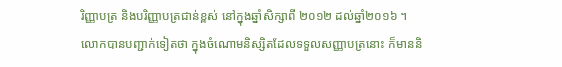រិញ្ញាបត្រ និងបរិញ្ញាបត្រជាន់ខ្ពស់ នៅក្នុងឆ្នាំសិក្សាពី ២០១២ ដល់ឆ្នាំ២០១៦ ។
លោកបានបញ្ជាក់ទៀតថា ក្នុងចំណោមនិស្សិតដែលទទួលសញ្ញាបត្រនោះ ក៏មាននិ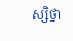ស្សិថ្នា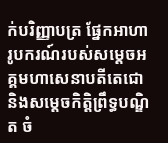ក់បរិញ្ញាបត្រ ផែ្នកអាហារូបករណ៍របស់សម្តេចអគ្គមហាសេនាបតីតេជោ និងសមេ្តចកិតិ្តព្រឹទ្ធបណ្ឌិត ចំ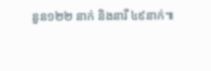នួន១២២ នាក់ និងនារី ៤៩នាក់៕